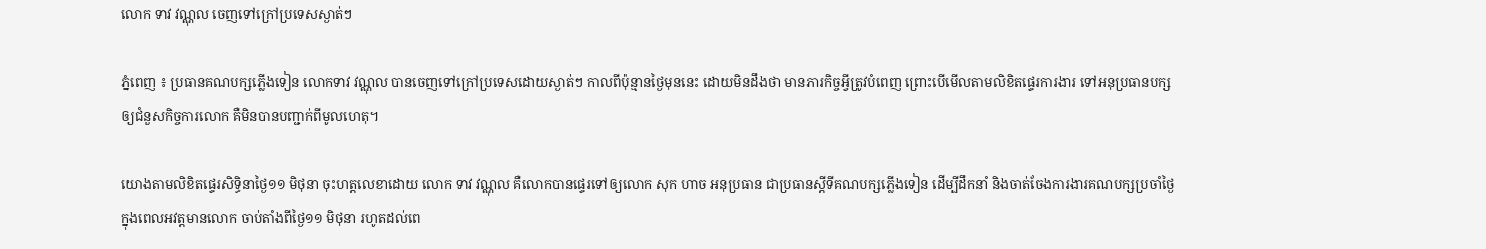លោក ទាវ វណ្ណុល ចេញទៅក្រៅប្រទេសស្ងាត់ៗ

ភ្នំពេញ ៖ ប្រធានគណបក្សភ្លើងទៀន លោកទាវ វណ្ណុល បានចេញទៅក្រៅប្រទេសដោយស្ងាត់ៗ កាលពីប៉ុន្មានថ្ងៃមុននេះ ដោយមិនដឹងថា មានភារកិច្ចអ្វីត្រូវបំពេញ ព្រោះបើមើលតាមលិខិតផ្ទេរការងារ ទៅអនុប្រធានបក្សឲ្យជំនួសកិច្ចការលោក គឺមិនបានបញ្ជាក់ពីមូលហេតុ។

យោងតាមលិខិតផ្ទេរសិទ្ធិនាថ្ងៃ១១ មិថុនា ចុះហត្តលេខាដោយ លោក ទាវ វណ្ណុល គឺលោកបានផ្ទេរទៅឲ្យលោក សុក ហាច អនុប្រធាន ជាប្រធានស្តីទីគណបក្សភ្លើងទៀន ដើម្បីដឹកនាំ និងចាត់ចែងការងារគណបក្សប្រចាំថ្ងៃ ក្នុងពេលអវត្តមានលោក ចាប់តាំងពីថ្ងៃ១១ មិថុនា រហូតដល់ពេ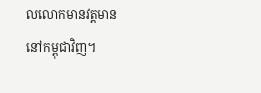លលោកមានវត្តមាននៅកម្ពុជាវិញ។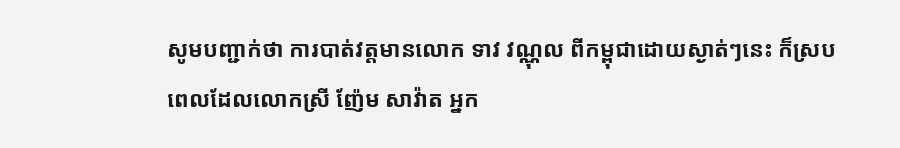សូមបញ្ជាក់ថា ការបាត់វត្តមានលោក ទាវ វណ្ណុល ពីកម្ពុជាដោយស្ងាត់ៗនេះ ក៏ស្របពេលដែលលោកស្រី ញ៉ែម សាវ៉ាត អ្នក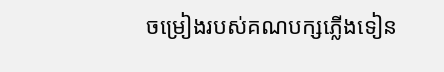ចម្រៀងរបស់គណបក្សភ្លើងទៀន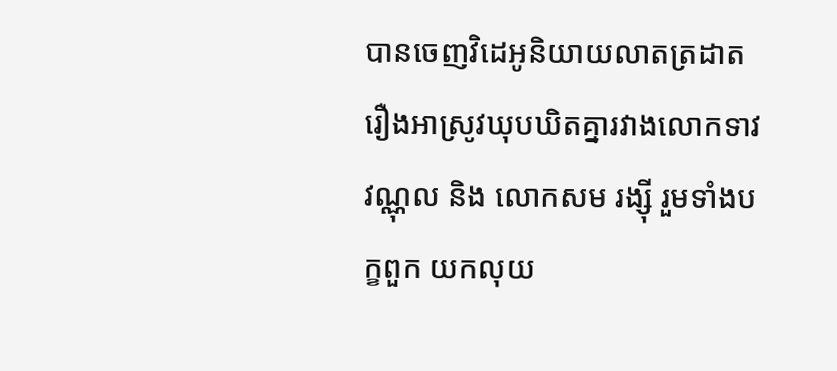បានចេញវិដេអូនិយាយលាតត្រដាតរឿងអាស្រូវឃុបឃិតគ្នារវាងលោកទាវ វណ្ណុល និង លោកសម រង្ស៊ី រួមទាំងបក្ខពួក យកលុយ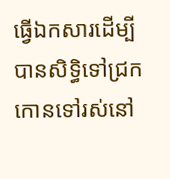ធ្វើឯកសារដើម្បីបានសិទ្ធិទៅជ្រកកោនទៅរស់នៅ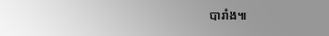បារាំង៕